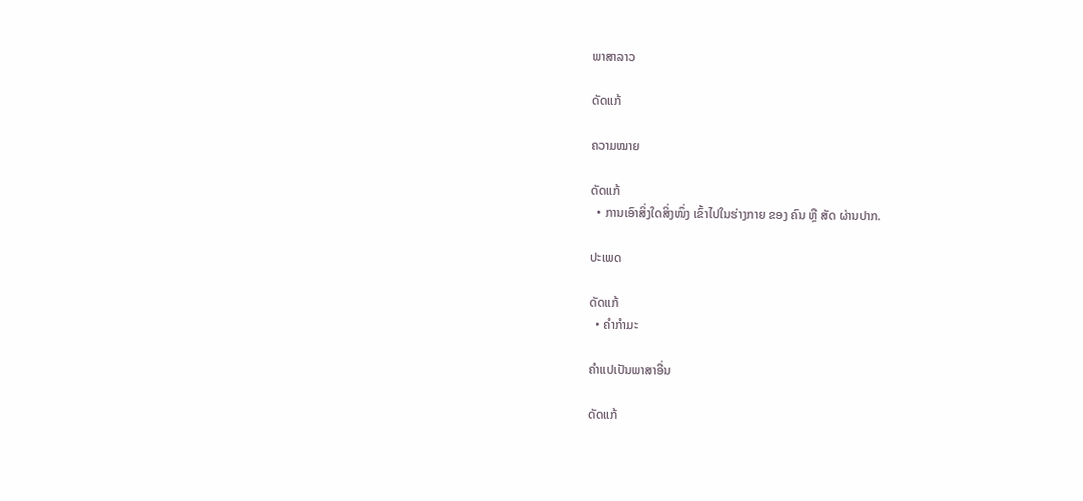ພາສາລາວ

ດັດແກ້

ຄວາມໝາຍ

ດັດແກ້
  • ການເອົາສິ່ງໃດສິ່ງໜຶ່ງ ເຂົ້າໄປໃນຮ່າງກາຍ ຂອງ ຄົນ ຫຼື ສັດ ຜ່ານປາກ.

ປະເພດ

ດັດແກ້
  • ຄຳກຳມະ

ຄຳແປເປັນພາສາອື່ນ

ດັດແກ້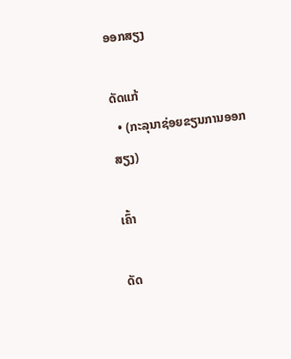ອອກສຽງ

ດັດແກ້
  • (ກະລຸນາຊ່ອຍຂຽນການອອກສຽງ)

ເຄົ້າ

ດັດ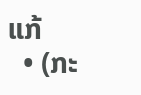ແກ້
  • (ກະ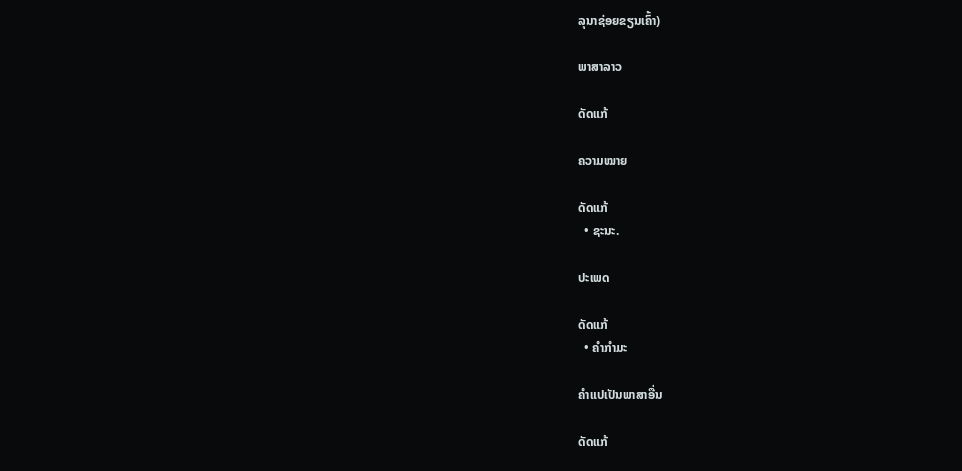ລຸນາຊ່ອຍຂຽນເຄົ້າ)

ພາສາລາວ

ດັດແກ້

ຄວາມໝາຍ

ດັດແກ້
  • ຊະນະ.

ປະເພດ

ດັດແກ້
  • ຄຳກຳມະ

ຄຳແປເປັນພາສາອື່ນ

ດັດແກ້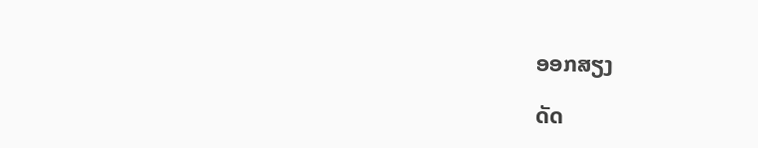ອອກສຽງ

ດັດ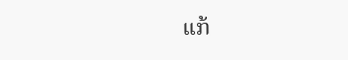ແກ້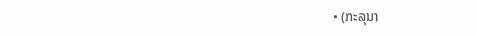• (ກະລຸນາ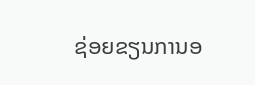ຊ່ອຍຂຽນການອ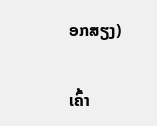ອກສຽງ)

ເຄົ້າ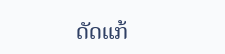ດັດແກ້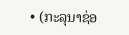• (ກະລຸນາຊ່ອ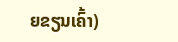ຍຂຽນເຄົ້າ)